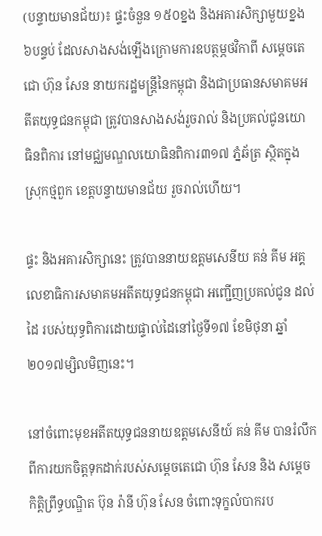(បន្ទាយមានជ័យ)៖ ផ្ទះចំនួន ១៥០ខ្នង និងអគារសិក្សាមួយខ្នង ៦បន្ទប់ ដែលសាងសង់ឡើងក្រោមការឧបត្ថម្ភថវិកាពី សម្តេចតេជោ ហ៊ុន សែន នាយករដ្ឋមន្រ្តីនៃកម្ពុជា និងជាប្រធានសមាគមអតីតយុទ្ធជនកម្ពុជា ត្រូវបានសាងសង់រួចរាល់ និងប្រគល់ជូនយោធិនពិការ នៅមជ្ឈមណ្ឌលយោធិនពិការ៣១៧ ភ្នំឆ័ត្រ ស្ថិតក្នុងស្រុកថ្មពួក ខេត្តបន្ទាយមានជ័យ រួចរាល់ហើយ។

ផ្ទះ និងអគារសិក្សានេះ ត្រូវបាននាយឧត្តមសេនីយ គន់ គីម អគ្គលេខាធិការសមាគមអតីតយុទ្ធជនកម្ពុជា អញ្ជើញប្រគល់ជូន ដល់ដៃ របស់យុទ្ធពិការដោយផ្ទាល់ដៃនៅថ្ងៃទី១៧ ខែមិថុនា ឆ្នាំ២០១៧ម្សិលមិញនេះ។

នៅចំពោះមុខអតីតយុទ្ធជននាយឧត្តមសេនីយ៍ គន់ គីម បានរំលឹកពីការយកចិត្តទុកដាក់របស់សម្តេចតេជោ ហ៊ុន សែន និង សម្តេចកិត្តិព្រឹទ្ធបណ្ឌិត ប៊ុន រ៉ានី ហ៊ុន សែន ចំពោះទុក្ខលំបាករប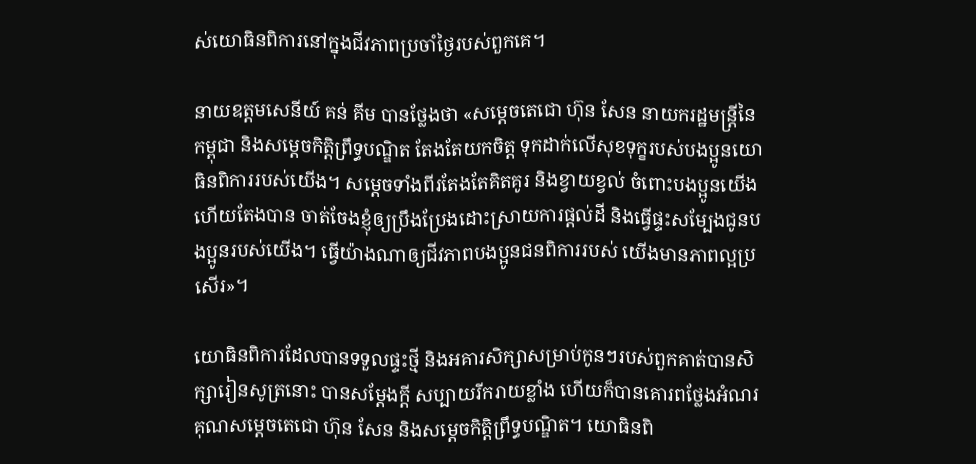ស់យោធិនពិការនៅក្នុងជីវភាពប្រចាំថ្ងៃរបស់ពួកគេ។

នាយឧត្តមសេនីយ៍ គន់ គីម បានថ្លែងថា «សម្តេចតេជោ ហ៊ុន សែន នាយករដ្ឋមន្រ្តីនៃកម្ពុជា និងសម្តេចកិត្តិព្រឹទ្ធបណ្ឌិត តែងតែយកចិត្ត ទុកដាក់លើសុខទុក្ខរបស់បងប្អូនយោធិនពិការរបស់យើង។ សម្តេចទាំងពីរតែងតែគិតគូរ និងខ្វាយខ្វល់ ចំពោះបងប្អូនយើងហើយតែងបាន ចាត់ចែងខ្ញុំឲ្យប្រឹងប្រែងដោះស្រាយការផ្តល់ដី និងធ្វើផ្ទះសម្បែងជូនបងប្អូនរបស់យើង។ ធ្វើយ៉ាងណាឲ្យជីវភាពបងប្អូនជនពិការរបស់ យើងមានភាពល្អប្រសើរ»។

យោធិនពិការដែលបានទទួលផ្ទះថ្មី និងអគារសិក្សាសម្រាប់កូនៗរបស់ពួកគាត់បានសិក្សារៀនសូត្រនោះ បានសម្តែងក្តី សប្បាយរីករាយខ្លាំង ហើយក៏បានគោរពថ្លែងអំណរគុណសម្តេចតេជោ ហ៊ុន សែន និងសម្តេចកិត្តិព្រឹទ្ធបណ្ឌិត។ យោធិនពិ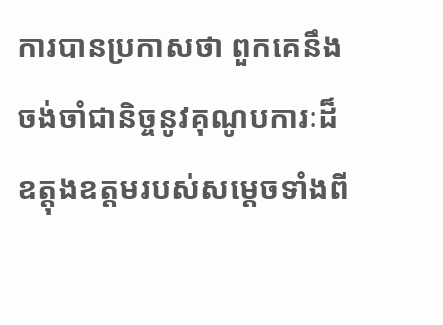ការបានប្រកាសថា ពួកគេនឹងចង់ចាំជានិច្ចនូវគុណូបការៈដ៏ឧត្តុងឧត្តមរបស់សម្តេចទាំងពី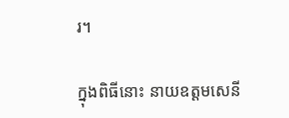រ។

ក្នុងពិធីនោះ នាយឧត្តមសេនី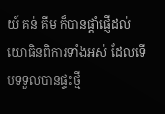យ៍ គន់ គីម ក៏បានផ្តាំផ្ញើដល់យោធិនពិការទាំងអស់ ដែលទើបទទួលបានផ្ទះថ្មី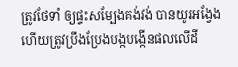ត្រូវថែទាំ ឲ្យផ្ទះសម្បែងគង់វង់ បានយូរអង្វែង ហើយត្រូវប្រឹងប្រែងបង្កបង្កើនផលលើដី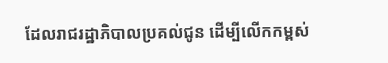ដែលរាជរដ្ឋាភិបាលប្រគល់ជូន ដើម្បីលើកកម្ពស់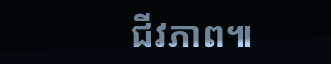ជីវភាព៕